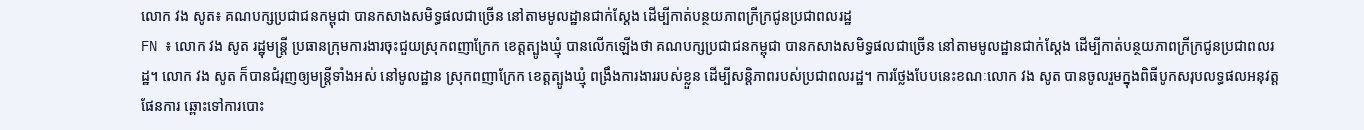លោក វង សូត៖ គណបក្សប្រជាជនកម្ពុជា បានកសាងសមិទ្ធផលជាច្រើន នៅតាមមូលដ្ឋានជាក់ស្តែង ដើម្បីកាត់បន្ថយភាពក្រីក្រជូនប្រជាពលរដ្ឋ
FN ៖ លោក វង សូត រដ្ឋុមន្រ្តី ប្រធានក្រុមការងារចុះជួយស្រុកពញាក្រែក ខេត្តត្បូងឃ្មុំ បានលើកឡើងថា គណបក្សប្រជាជនកម្ពុជា បានកសាងសមិទ្ធផលជាច្រើន នៅតាមមូលដ្ឋានជាក់ស្តែង ដើម្បីកាត់បន្ថយភាពក្រីក្រជូនប្រជាពលរដ្ឋ។ លោក វង សូត ក៏បានជំរុញឲ្យមន្រ្តីទាំងអស់ នៅមូលដ្ឋាន ស្រុកពញាក្រែក ខេត្តត្បូងឃ្មុំ ពង្រឹងការងាររបស់ខ្លួន ដើម្បីសន្តិភាពរបស់ប្រជាពលរដ្ឋ។ ការថ្លែងបែបនេះខណៈលោក វង សូត បានចូលរួមក្នុងពិធីបូកសរុបលទ្ធផលអនុវត្តផែនការ ឆ្ពោះទៅការបោះ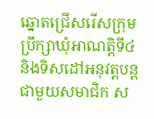ឆ្នោតជ្រើសរើសក្រុមប្រឹក្សាឃុំអាណត្តិទី៤ និងទិសដៅអនុវត្តបន្ត ជាមួយសមាជិក ស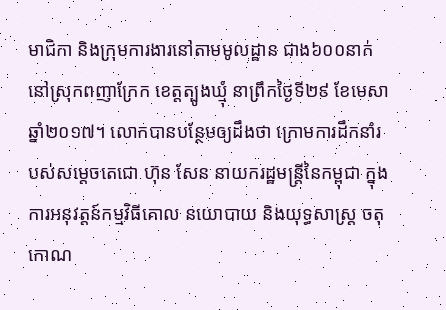មាជិកា និងក្រុមការងារនៅតាមមូលដ្ឋាន ជាង៦០០នាក់ នៅស្រុកពញាក្រែក ខេត្តត្បូងឃ្មុំ នាព្រឹកថ្ងៃទី២៩ ខែមេសា ឆ្នាំ២០១៧។ លោកបានបន្ថែមឲ្យដឹងថា ក្រោមការដឹកនាំរបស់សម្តេចតេជោ ហ៊ុន សែន នាយករដ្ឋមន្រ្តីនៃកម្ពុជា ក្នុងការអនុវត្តន៍កម្មវិធីគោល នយោបាយ និងយុទ្ធសាស្រ្ត ចតុកោណ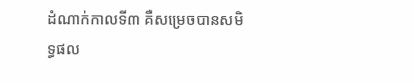ដំណាក់កាលទី៣ គឺសម្រេចបានសមិទ្ធផល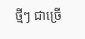ថ្មីៗ ជាច្រើ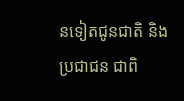នទៀតជូនជាតិ និងប្រជាជន ជាពិ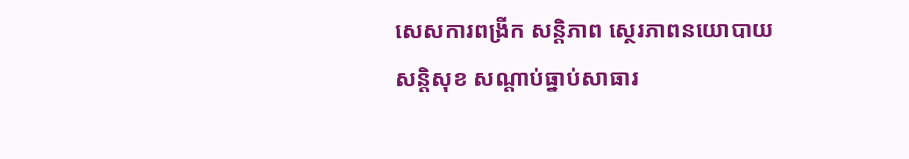សេសការពង្រីក សន្តិភាព ស្ថេរភាពនយោបាយ សន្តិសុខ សណ្តាប់ធ្នាប់សាធារ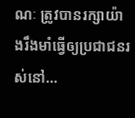ណៈ ត្រូវបានរក្សាយ៉ាងរឹងមាំធ្វើឲ្យប្រជាជនរស់នៅ…